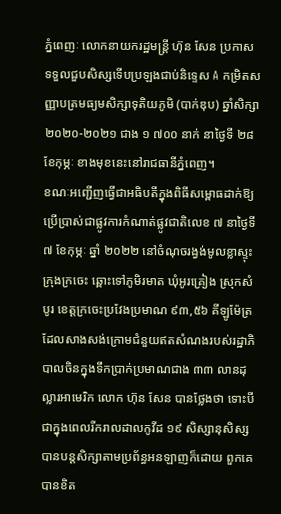ភ្នំពេញៈ លោកនាយករដ្ឋមន្ដ្រី ហ៊ុន សែន ប្រកាសទទួលជួបសិស្សទើបប្រឡងជាប់និទ្ទេស A កម្រិតសញ្ញាបត្រមធ្យមសិក្សាទុតិយភូមិ (បាក់ឌុប) ឆ្នាំសិក្សា ២០២០-២០២១ ជាង ១ ៧០០ នាក់ នាថ្ងៃទី ២៨ ខែកុម្ភៈ ខាងមុខនេះនៅរាជធានីភ្នំពេញ។
ខណៈអញ្ជើញធ្វើជាអធិបតីក្នុងពិធីសម្ពោធដាក់ឱ្យប្រើប្រាស់ជាផ្លូវការកំណាត់ផ្លូវជាតិលេខ ៧ នាថ្ងៃទី ៧ ខែកុម្ភៈ ឆ្នាំ ២០២២ នៅចំណុចរង្វង់មូលខ្លាស្ទុះ ក្រុងក្រចេះ ឆ្ពោះទៅភូមិរមាត ឃុំអូរគ្រៀង ស្រុកសំបូរ ខេត្តក្រចេះប្រវែងប្រមាណ ៩៣,៥៦ គីឡូម៉ែត្រ ដែលសាងសង់ក្រោមជំនួយឥតសំណងរបស់រដ្ឋាភិបាលចិនក្នុងទឹកប្រាក់ប្រមាណជាង ៣៣ លានដុល្លារអាមេរិក លោក ហ៊ុន សែន បានថ្លែងថា ទោះបីជាក្នុងពេលរីករាលដាលកូវីដ ១៩ សិស្សានុសិស្សបានបន្តសិក្សាតាមប្រព័ន្ធអនឡាញក៏ដោយ ពួកគេបានខិត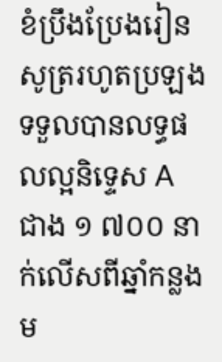ខំប្រឹងប្រែងរៀនសូត្ររហូតប្រឡងទទួលបានលទ្ធផលល្អនិទ្ទេស A ជាង ១ ៧០០ នាក់លើសពីឆ្នាំកន្លងម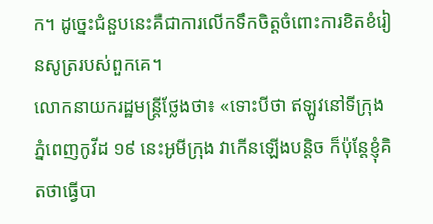ក។ ដូច្នេះជំនួបនេះគឺជាការលើកទឹកចិត្ដចំពោះការខិតខំរៀនសូត្ររបស់ពួកគេ។
លោកនាយករដ្ឋមន្ដ្រីថ្លែងថា៖ «ទោះបីថា ឥឡូវនៅទីក្រុងភ្នំពេញកូវីដ ១៩ នេះអូមីក្រុង វាកើនឡើងបន្តិច ក៏ប៉ុន្តែខ្ញុំគិតថាធ្វើបា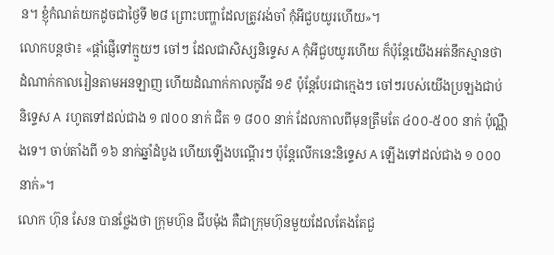ន។ ខ្ញុំកំណត់យកដូចជាថ្ងៃទី ២៨ ព្រោះបញ្ហាដែលត្រូវរង់ចាំ កុំអីជួបយូរហើយ»។
លោកបន្តថា៖ «ផ្ដាំផ្ញើទៅក្មួយៗ ចៅៗ ដែលជាសិស្សនិទ្ទេស A កុំអីជួបយូរហើយ ក៏ប៉ុន្តែយើងអត់នឹកស្មានថា ដំណាក់កាលរៀនតាមអនឡាញ ហើយដំណាក់កាលកូវីដ ១៩ ប៉ុន្តែបែរជាក្មេងៗ ចៅៗរបស់យើងប្រឡងជាប់និទ្ទេស A រហូតទៅដល់ជាង ១ ៧០០ នាក់ ជិត ១ ៨០០ នាក់ ដែលកាលពីមុនត្រឹមតែ ៤០០-៥០០ នាក់ ប៉ុណ្ណឹងទេ។ ចាប់តាំងពី ១៦ នាក់ឆ្នាំដំបូង ហើយឡើងបណ្ដើរៗ ប៉ុន្ដែលើកនេះនិទ្ទេស A ឡើងទៅដល់ជាង ១ ០០០ នាក់»។
លោក ហ៊ុន សែន បានថ្លែងថា ក្រុមហ៊ុន ជីបម៉ុង គឺជាក្រុមហ៊ុនមួយដែលតែងតែជួ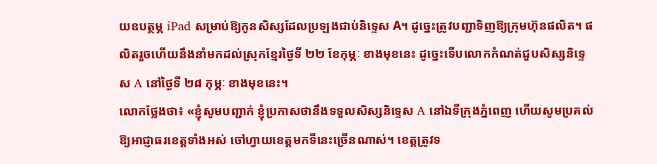យឧបត្ថម្ភ iPad សម្រាប់ឱ្យកូនសិស្សដែលប្រឡងជាប់និទ្ទេស A។ ដូច្នេះត្រូវបញ្ជាទិញឱ្យក្រុមហ៊ុនផលិត។ ផលិតរួចហើយនឹងនាំមកដល់ស្រុកខ្មែរថ្ងៃទី ២២ ខែកុម្ភៈ ខាងមុខនេះ ដូច្នេះទើបលោកកំណត់ជួបសិស្សនិទ្ទេស A នៅថ្ងៃទី ២៨ កុម្ភៈ ខាងមុខនេះ។
លោកថ្លែងថា៖ «ខ្ញុំសូមបញ្ជាក់ ខ្ញុំប្រកាសថានឹងទទួលសិស្សនិទ្ទេស A នៅឯទីក្រុងភ្នំពេញ ហើយសូមប្រគល់ឱ្យអាជ្ញាធរខេត្ដទាំងអស់ ចៅហ្វាយខេត្ដមកទីនេះច្រើនណាស់។ ខេត្ដត្រូវទ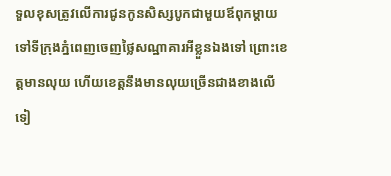ទួលខុសត្រូវលើការជូនកូនសិស្សបូកជាមួយឪពុកម្ដាយទៅទីក្រុងភ្នំពេញចេញថ្លៃសណ្ឋាគារអីខ្លួនឯងទៅ ព្រោះខេត្ដមានលុយ ហើយខេត្ដនឹងមានលុយច្រើនជាងខាងលើទៀ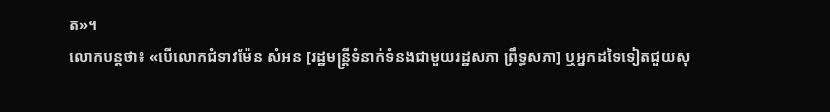ត»។
លោកបន្តថា៖ «បើលោកជំទាវម៉ែន សំអន [រដ្ឋមន្ដ្រីទំនាក់ទំនងជាមួយរដ្ឋសភា ព្រឹទ្ធសភា] ឬអ្នកដទៃទៀតជួយសុ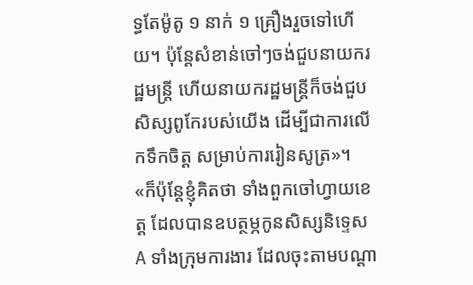ទ្ធតែម៉ូតូ ១ នាក់ ១ គ្រឿងរួចទៅហើយ។ ប៉ុន្ដែសំខាន់ចៅៗចង់ជួបនាយករដ្ឋមន្ដ្រី ហើយនាយករដ្ឋមន្ដ្រីក៏ចង់ជួបសិស្សពូកែរបស់យើង ដើម្បីជាការលើកទឹកចិត្ដ សម្រាប់ការរៀនសូត្រ»។
«ក៏ប៉ុន្ដែខ្ញុំគិតថា ទាំងពួកចៅហ្វាយខេត្ដ ដែលបានឧបត្ថម្ភកូនសិស្សនិទ្ទេស A ទាំងក្រុមការងារ ដែលចុះតាមបណ្ដា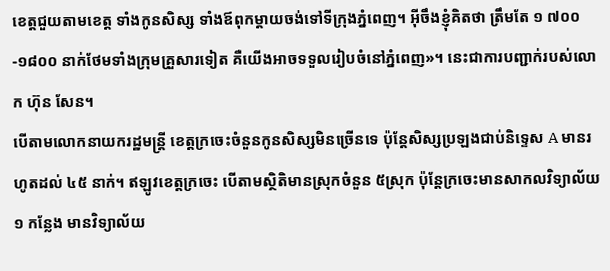ខេត្ដជួយតាមខេត្ត ទាំងកូនសិស្ស ទាំងឪពុកម្ដាយចង់ទៅទីក្រុងភ្នំពេញ។ អ៊ីចឹងខ្ញុំគិតថា ត្រឹមតែ ១ ៧០០-១៨០០ នាក់ថែមទាំងក្រុមគ្រួសារទៀត គឺយើងអាចទទួលរៀបចំនៅភ្នំពេញ»។ នេះជាការបញ្ជាក់របស់លោក ហ៊ុន សែន។
បើតាមលោកនាយករដ្ឋមន្ដ្រី ខេត្ដក្រចេះចំនួនកូនសិស្សមិនច្រើនទេ ប៉ុន្ដែសិស្សប្រឡងជាប់និទ្ទេស A មានរហូតដល់ ៤៥ នាក់។ ឥឡូវខេត្ដក្រចេះ បើតាមស្ថិតិមានស្រុកចំនួន ៥ស្រុក ប៉ុន្ដែក្រចេះមានសាកលវិទ្យាល័យ ១ កន្លែង មានវិទ្យាល័យ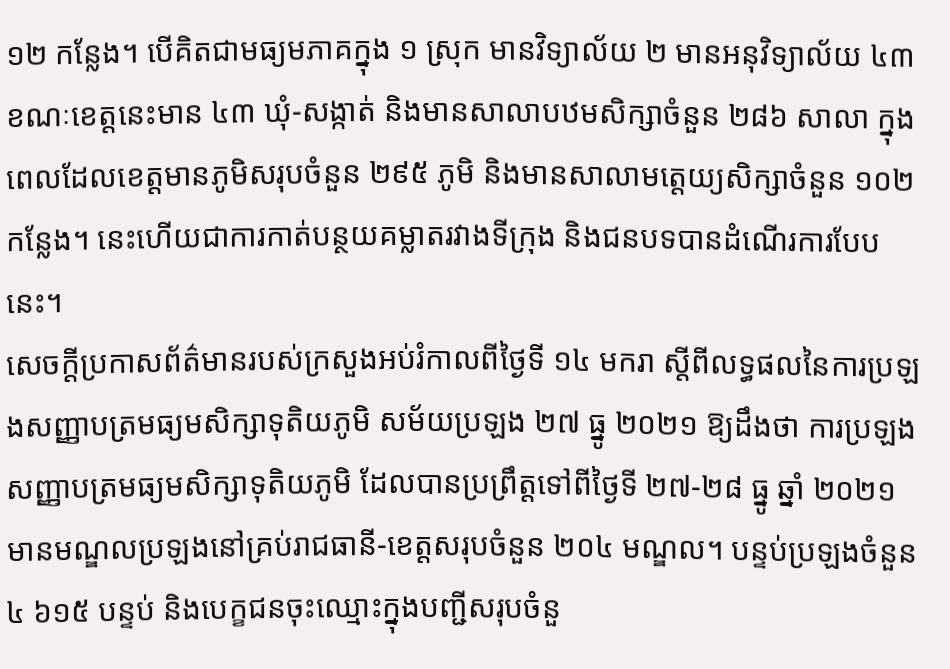១២ កន្លែង។ បើគិតជាមធ្យមភាគក្នុង ១ ស្រុក មានវិទ្យាល័យ ២ មានអនុវិទ្យាល័យ ៤៣ ខណៈខេត្ដនេះមាន ៤៣ ឃុំ-សង្កាត់ និងមានសាលាបឋមសិក្សាចំនួន ២៨៦ សាលា ក្នុងពេលដែលខេត្ដមានភូមិសរុបចំនួន ២៩៥ ភូមិ និងមានសាលាមត្តេយ្យសិក្សាចំនួន ១០២ កន្លែង។ នេះហើយជាការកាត់បន្ថយគម្លាតរវាងទីក្រុង និងជនបទបានដំណើរការបែបនេះ។
សេចក្ដីប្រកាសព័ត៌មានរបស់ក្រសួងអប់រំកាលពីថ្ងៃទី ១៤ មករា ស្តីពីលទ្ធផលនៃការប្រឡងសញ្ញាបត្រមធ្យមសិក្សាទុតិយភូមិ សម័យប្រឡង ២៧ ធ្នូ ២០២១ ឱ្យដឹងថា ការប្រឡងសញ្ញាបត្រមធ្យមសិក្សាទុតិយភូមិ ដែលបានប្រព្រឹត្តទៅពីថ្ងៃទី ២៧-២៨ ធ្នូ ឆ្នាំ ២០២១ មានមណ្ឌលប្រឡងនៅគ្រប់រាជធានី-ខេត្តសរុបចំនួន ២០៤ មណ្ឌល។ បន្ទប់ប្រឡងចំនួន ៤ ៦១៥ បន្ទប់ និងបេក្ខជនចុះឈ្មោះក្នុងបញ្ជីសរុបចំនួ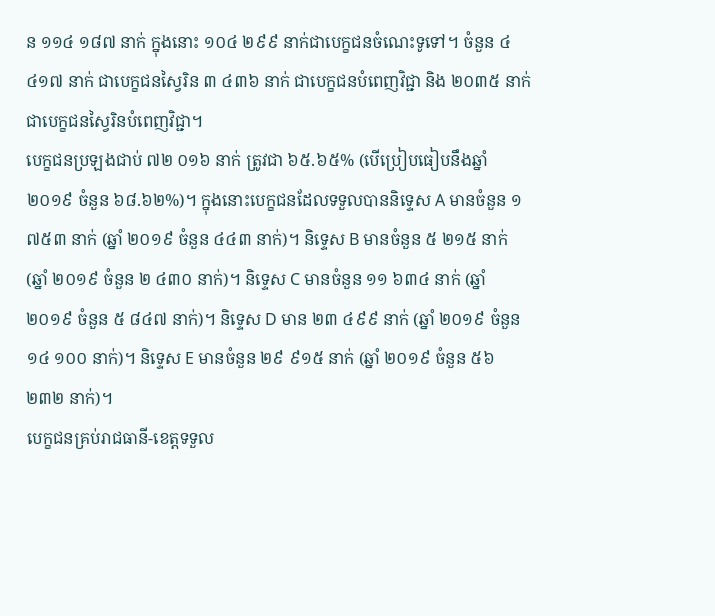ន ១១៤ ១៨៧ នាក់ ក្នុងនោះ ១០៤ ២៩៩ នាក់ជាបេក្ខជនចំណេះទូទៅ។ ចំនួន ៤ ៤១៧ នាក់ ជាបេក្ខជនស្វៃរិន ៣ ៤៣៦ នាក់ ជាបេក្ខជនបំពេញវិជ្ជា និង ២០៣៥ នាក់ ជាបេក្ខជនស្វៃរិនបំពេញវិជ្ជា។
បេក្ខជនប្រឡងជាប់ ៧២ ០១៦ នាក់ ត្រូវជា ៦៥.៦៥% (បើប្រៀបធៀបនឹងឆ្នាំ ២០១៩ ចំនួន ៦៨.៦២%)។ ក្នុងនោះបេក្ខជនដែលទទួលបាននិទ្ទេស A មានចំនួន ១ ៧៥៣ នាក់ (ឆ្នាំ ២០១៩ ចំនួន ៤៤៣ នាក់)។ និទ្ទេស B មានចំនួន ៥ ២១៥ នាក់ (ឆ្នាំ ២០១៩ ចំនួន ២ ៤៣០ នាក់)។ និទ្ទេស C មានចំនួន ១១ ៦៣៤ នាក់ (ឆ្នាំ ២០១៩ ចំនួន ៥ ៨៤៧ នាក់)។ និទ្ទេស D មាន ២៣ ៤៩៩ នាក់ (ឆ្នាំ ២០១៩ ចំនួន ១៤ ១០០ នាក់)។ និទ្ទេស E មានចំនួន ២៩ ៩១៥ នាក់ (ឆ្នាំ ២០១៩ ចំនួន ៥៦ ២៣២ នាក់)។
បេក្ខជនគ្រប់រាជធានី-ខេត្តទទួល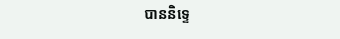បាននិទ្ទេ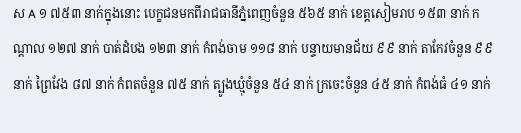ស A ១ ៧៥៣ នាក់ក្នុងនោះ បេក្ខជនមកពីរាជធានីភ្នំពេញចំនួន ៥៦៥ នាក់ ខេត្តសៀមរាប ១៥៣ នាក់ កណ្តាល ១២៧ នាក់ បាត់ដំបង ១២៣ នាក់ កំពង់ចាម ១១៨ នាក់ បន្ទាយមានជ័យ ៩៩ នាក់ តាកែវចំនួន ៩៩ នាក់ ព្រៃវែង ៨៧ នាក់ កំពតចំនួន ៧៥ នាក់ ត្បូងឃ្មុំចំនួន ៥៤ នាក់ ក្រចេះចំនួន ៤៥ នាក់ កំពង់ធំ ៤១ នាក់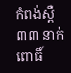កំពង់ស្ពឺ ៣៣ នាក់ ពោធិ៍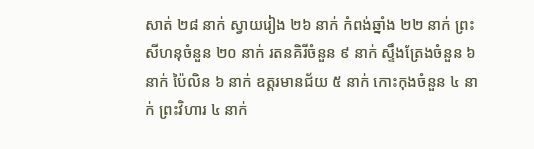សាត់ ២៨ នាក់ ស្វាយរៀង ២៦ នាក់ កំពង់ឆ្នាំង ២២ នាក់ ព្រះសីហនុចំនួន ២០ នាក់ រតនគិរីចំនួន ៩ នាក់ ស្ទឹងត្រែងចំនួន ៦ នាក់ ប៉ៃលិន ៦ នាក់ ឧត្តរមានជ័យ ៥ នាក់ កោះកុងចំនួន ៤ នាក់ ព្រះវិហារ ៤ នាក់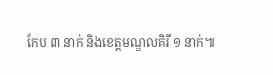កែប ៣ នាក់ និងខេត្តមណ្ឌលគិរី ១ នាក់៕